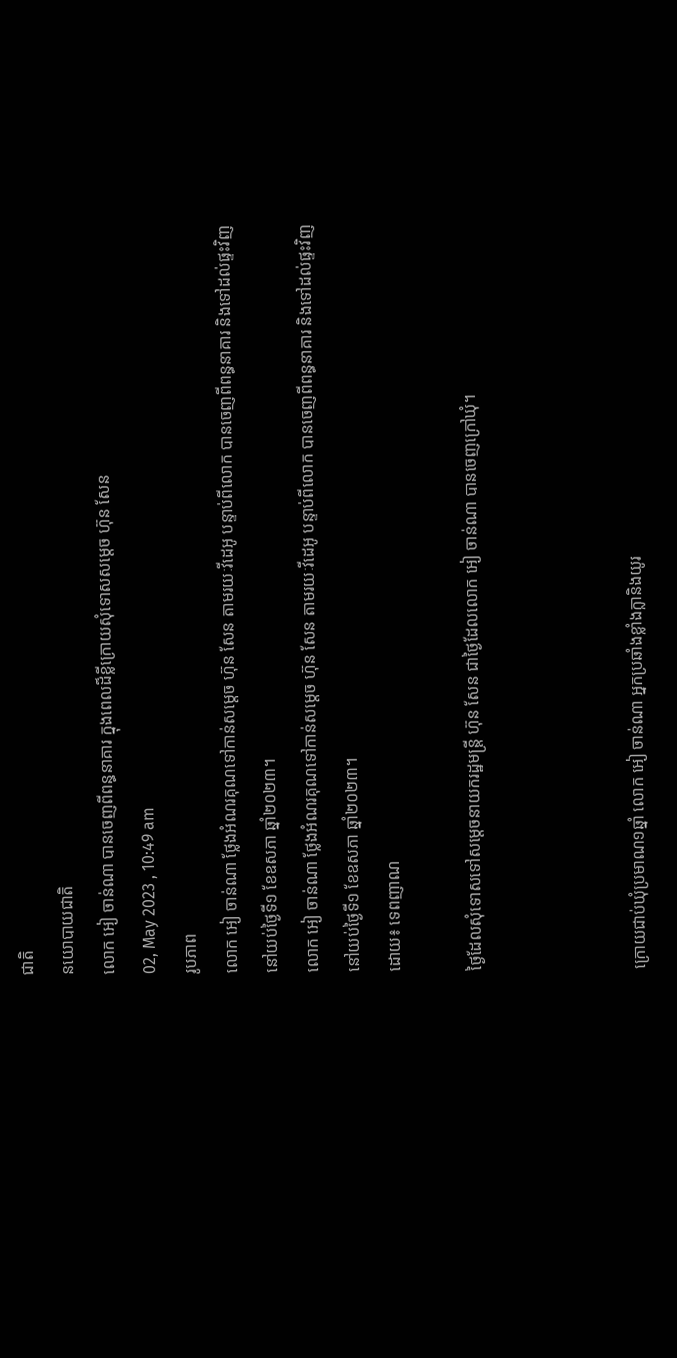ជាតិ
នយោបាយជាតិ
លោក អៀ ចាន់ណា បានចេញពីពន្ធនាគារ ក្នុងពេលដ៏ខ្លីក្រោយសុំទោសសម្តេច ហ៊ុន សែន
02, May 2023 , 10:49 am
រូបភាព
លោក អៀ ចាន់ណា ថ្លែងអំណរគុណទៅកាន់សម្តេច ហ៊ុន សែន តាមរយៈវីដេអូ បន្ទាប់ពីលោក បានចេញពីពន្ធនាគារ និងទៅដល់ផ្ទះវិញ នៅយប់ថ្ងៃទី១ ខែឧសភា ឆ្នាំ២០២៣។
លោក អៀ ចាន់ណា ថ្លែងអំណរគុណទៅកាន់សម្តេច ហ៊ុន សែន តាមរយៈវីដេអូ បន្ទាប់ពីលោក បានចេញពីពន្ធនាគារ និងទៅដល់ផ្ទះវិញ នៅយប់ថ្ងៃទី១ ខែឧសភា ឆ្នាំ២០២៣។
ដោយ៖ ទេពញាណ

ថ្ងៃដែលសុំទោសទៅសម្តេចនាយករដ្ឋមន្រ្តី ហ៊ុន សែន ជាថ្ងៃដែលលោក អៀ ចាន់ណា បានចេញក្រៅឃុំ។



ក្រោយជាប់ឃុំប្រមាណ១ឆ្នាំ លោក អៀ ចាន់ណា អ្នកប្រឆាំងខ្លាំងក្លានិងយូរ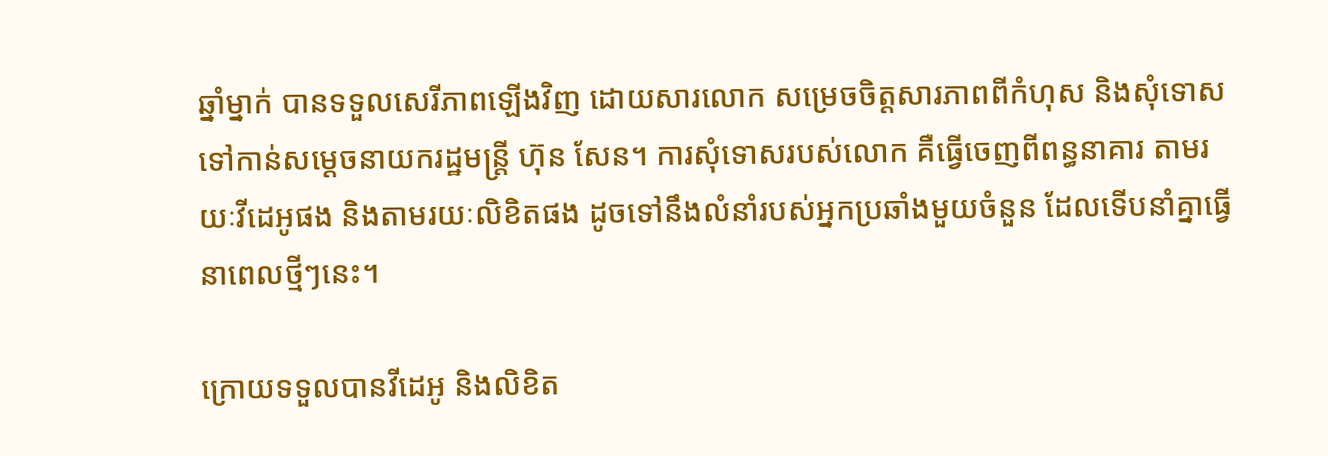ឆ្នាំម្នាក់ បានទទួលសេរីភាពឡើងវិញ ដោយសារលោក សម្រេចចិត្តសារភាពពីកំហុស និងសុំទោសទៅកាន់សម្តេចនាយករដ្ឋមន្រ្តី ហ៊ុន សែន។ ការសុំទោសរបស់លោក គឺធ្វើចេញពីពន្ធនាគារ តាមរយៈវីដេអូផង និងតាមរយៈលិខិតផង ដូចទៅនឹងលំនាំរបស់អ្នកប្រឆាំងមួយចំនួន ដែលទើបនាំគ្នាធ្វើនាពេលថ្មីៗនេះ។

ក្រោយទទួលបានវីដេអូ និងលិខិត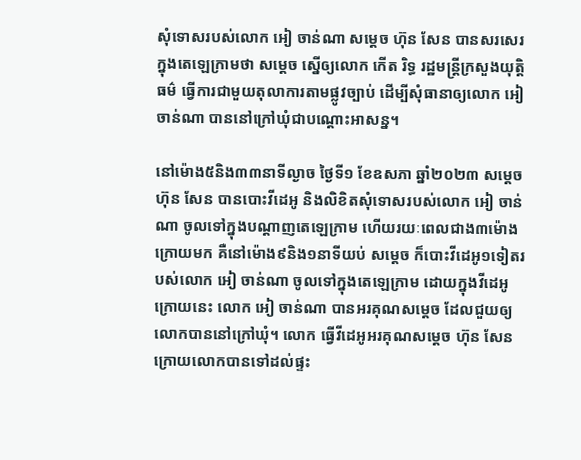សុំទោសរបស់លោក អៀ ចាន់ណា សម្តេច ហ៊ុន សែន បានសរសេរក្នុងតេឡេក្រាមថា សម្តេច ស្នើឲ្យលោក កើត រិទ្ធ រដ្ឋមន្ត្រីក្រសួងយុត្តិធម៌ ធ្វើការជាមួយតុលាការតាមផ្លូវច្បាប់ ដើម្បីសុំធានាឲ្យលោក អៀ ចាន់ណា បាននៅក្រៅឃុំជាបណ្តោះអាសន្ន។

នៅម៉ោង៥និង៣៣នាទីល្ងាច ថ្ងៃទី១ ខែឧសភា ឆ្នាំ២០២៣ សម្តេច ហ៊ុន សែន បានបោះវីដេអូ និងលិខិតសុំទោសរបស់លោក អៀ ចាន់ណា ចូលទៅក្នុងបណ្តាញតេឡេក្រាម ហើយរយៈពេលជាង៣ម៉ោងក្រោយមក គឺនៅម៉ោង៩និង១នាទីយប់ សម្តេច ក៏បោះវីដេអូ១ទៀតរបស់លោក អៀ ចាន់ណា ចូលទៅក្នុងតេឡេក្រាម ដោយក្នុងវីដេអូក្រោយនេះ លោក អៀ ចាន់ណា បានអរគុណសម្តេច ដែលជួយឲ្យលោកបាននៅក្រៅឃុំ។ លោក ធ្វើវីដេអូអរគុណសម្តេច ហ៊ុន សែន ក្រោយលោកបានទៅដល់ផ្ទះ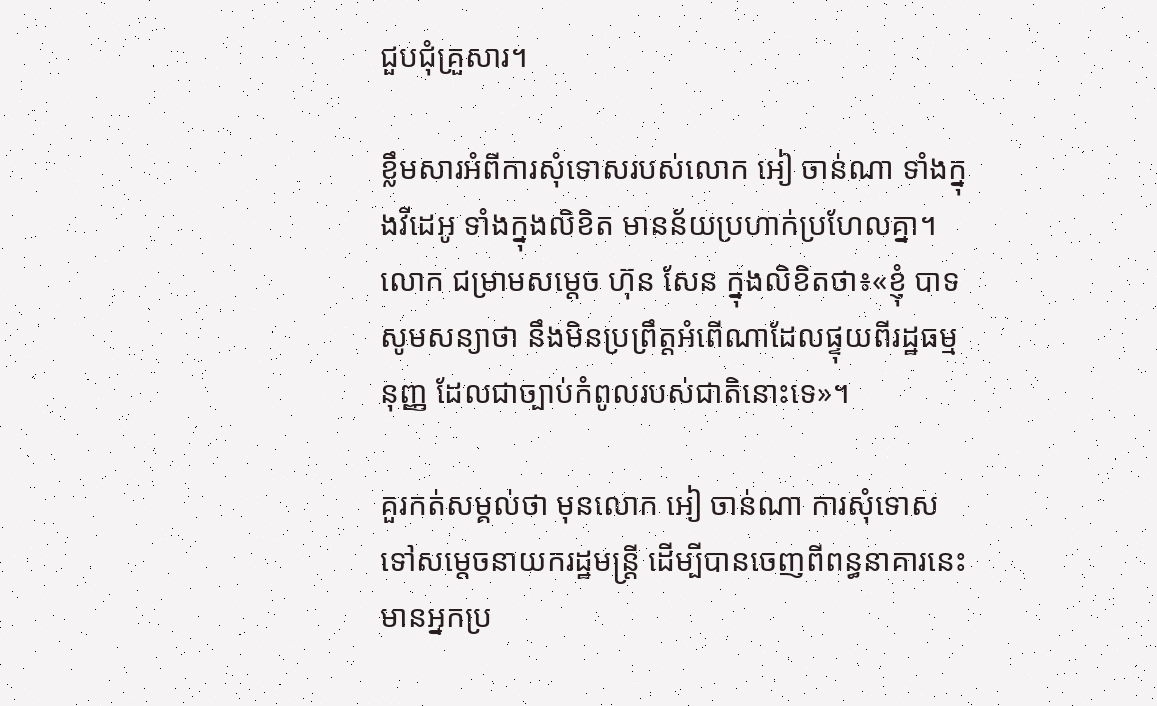ជួបជុំគ្រួសារ។

ខ្លឹមសារអំពីការសុំទោសរបស់លោក អៀ ចាន់ណា ទាំងក្នុងវីដេអូ ទាំងក្នុងលិខិត មានន័យប្រហាក់ប្រហែលគ្នា។ លោក ជម្រាមសម្តេច ហ៊ុន សែន ក្នុងលិខិតថា៖«ខ្ញុំ បាទសូមសន្យាថា នឹងមិនប្រព្រឹត្តអំពើណាដែលផ្ទុយពីរដ្ឋធម្មនុញ្ញ ដែលជាច្បាប់កំពូលរបស់ជាតិនោះទេ»។

គួរកត់សម្គល់ថា មុនលោក អៀ ចាន់ណា ការសុំទោសទៅសម្តេចនាយករដ្ឋមន្រ្តី ដើម្បីបានចេញពីពន្ធនាគារនេះ មានអ្នកប្រ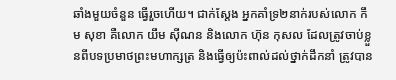ឆាំងមួយចំនួន ធ្វើរួចហើយ។ ជាក់ស្តែង អ្នកគាំទ្រ២នាក់របស់លោក កឹម សុខា គឺលោក យឹម ស៊ីណន និងលោក ហ៊ុន កុសល ដែលត្រូវចាប់ខ្លួនពីបទប្រមាថព្រះមហាក្សត្រ និងធ្វើឲ្យប៉ះពាល់ដល់ថ្នាក់ដឹកនាំ ត្រូវបាន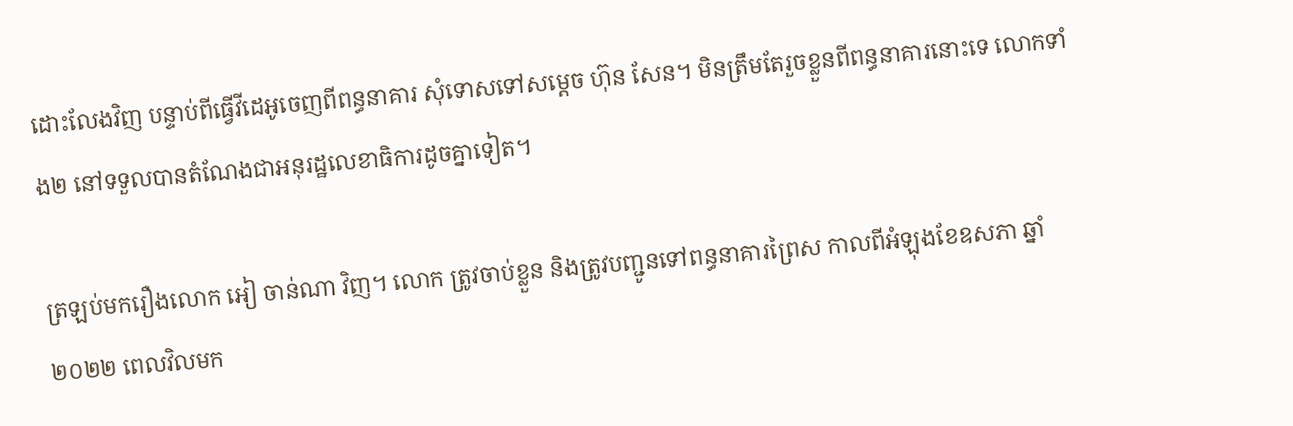ដោះលែងវិញ បន្ទាប់ពីធ្វើវីដេអូចេញពីពន្ធនាគារ សុំទោសទៅសម្តេច ហ៊ុន សែន។ មិនត្រឹមតែរួចខ្លួនពីពន្ធនាគារនោះទេ លោកទាំង២ នៅទទួលបានតំណែងជាអនុរដ្ឋលេខាធិការដូចគ្នាទៀត។

ត្រឡប់មករឿងលោក អៀ ចាន់ណា វិញ។ លោក ត្រូវចាប់ខ្លួន និងត្រូវបញ្ជូនទៅពន្ធនាគារព្រៃស កាលពីអំឡុងខែឧសភា ឆ្នាំ២០២២ ពេលវិលមក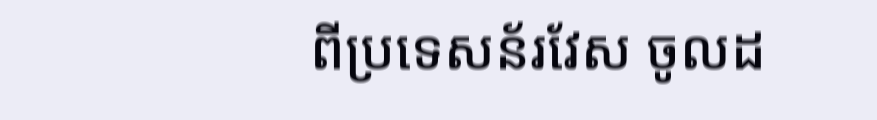ពីប្រទេសន័រវែស ចូលដ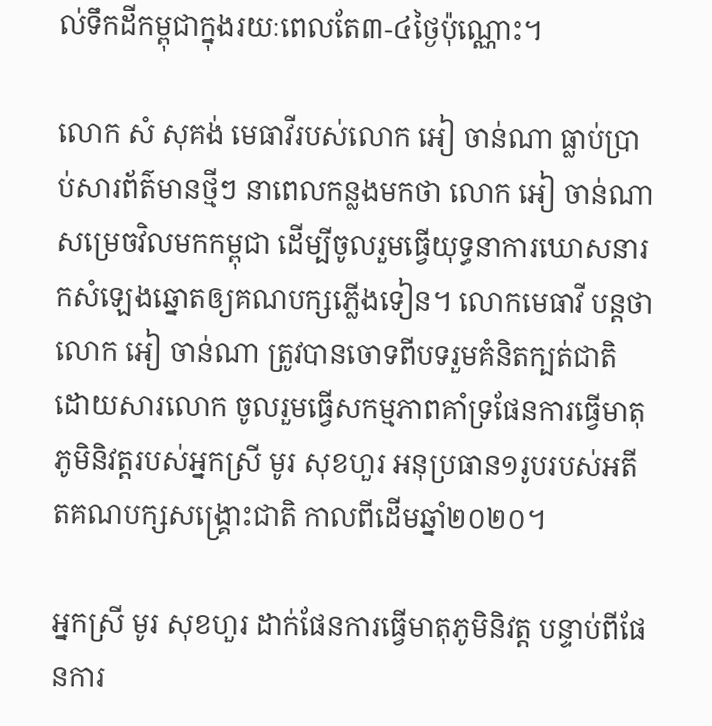ល់ទឹកដីកម្ពុជាក្នុងរយៈពេលតែ៣-៤ថ្ងៃប៉ុណ្ណោះ។

លោក សំ សុគង់ មេធាវីរបស់លោក អៀ ចាន់ណា ធ្លាប់ប្រាប់សារព័ត៌មានថ្មីៗ នាពេលកន្លងមកថា លោក អៀ ចាន់ណា សម្រេចវិលមកកម្ពុជា ដើម្បីចូលរួមធ្វើយុទ្ធនាការឃោសនារកសំឡេងឆ្នោតឲ្យគណបក្សភ្លើងទៀន។ លោកមេធាវី បន្តថា លោក អៀ ចាន់ណា ត្រូវបានចោទពីបទរួមគំនិតក្បត់ជាតិ ដោយសារលោក ចូលរួមធ្វើសកម្មភាពគាំទ្រផែនការធ្វើមាតុភូមិនិវត្តរបស់អ្នកស្រី មូរ សុខហួរ អនុប្រធាន១រូបរបស់អតីតគណបក្សសង្គ្រោះជាតិ កាលពីដើមឆ្នាំ២០២០។

អ្នកស្រី មូរ សុខហួរ ដាក់ផែនការធ្វើមាតុភូមិនិវត្ត បន្ទាប់ពីផែនការ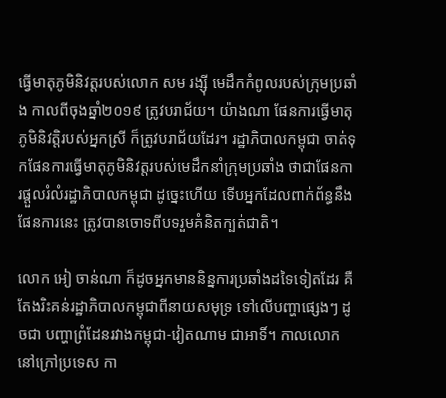ធ្វើមាតុភូមិនិវត្តរបស់លោក សម រង្ស៊ី មេដឹកកំពូលរបស់ក្រុមប្រឆាំង កាលពីចុងឆ្នាំ២០១៩ ត្រូវបរាជ័យ។ យ៉ាងណា ផែនការធ្វើមាតុភូមិនិវត្តិរបស់អ្នកស្រី ក៏ត្រូវបរាជ័យដែរ។ រដ្ឋាភិបាលកម្ពុជា ចាត់ទុកផែនការធ្វើមាតុភូមិនិវត្តរបស់មេដឹកនាំក្រុមប្រឆាំង ថាជាផែនការផ្តួលរំលំរដ្ឋាភិបាលកម្ពុជា ដូច្នេះហើយ ទើបអ្នកដែលពាក់ព័ន្ធនឹងផែនការនេះ ត្រូវបានចោទពីបទរួមគំនិតក្បត់ជាតិ។

លោក អៀ ចាន់ណា ក៏ដូចអ្នកមាននិន្នការប្រឆាំងដទៃទៀតដែរ គឺតែងរិះគន់រដ្ឋាភិបាលកម្ពុជាពីនាយសមុទ្រ ទៅលើបញ្ហាផ្សេងៗ ដូចជា បញ្ហាព្រំដែនរវាងកម្ពុជា-វៀតណាម ជាអាទិ៍។ កាលលោកនៅក្រៅប្រទេស កា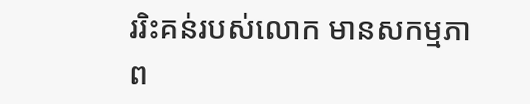ររិះគន់របស់លោក មានសកម្មភាព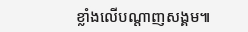ខ្លាំងលើបណ្តាញសង្គម៕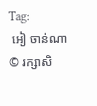Tag:
 អៀ ចាន់ណា
© រក្សាសិ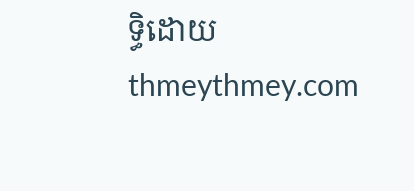ទ្ធិដោយ thmeythmey.com